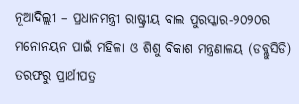ନୂଆଦିଲ୍ଲୀ – ପ୍ରଧାନମନ୍ତ୍ରୀ ରାଷ୍ଟ୍ରୀୟ ବାଲ ପୁରସ୍କାର-୨୦୨୦ର ମନୋନୟନ ପାଇଁ ମହିଳା ଓ ଶିଶୁ ବିକାଶ ମନ୍ତ୍ରଣାଳୟ (ଡବ୍ଲୁସିଡି) ତରଫରୁ ପ୍ରାର୍ଥୀପତ୍ର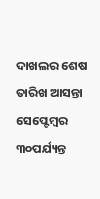ଦାଖଲର ଶେଷ ତାରିଖ ଆସନ୍ତା ସେପ୍ଟେମ୍ବର ୩୦ପର୍ଯ୍ୟନ୍ତ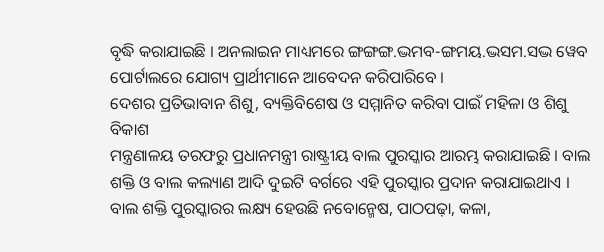ବୃଦ୍ଧି କରାଯାଇଛି । ଅନଲାଇନ ମାଧ୍ୟମରେ ଙ୍ଗଙ୍ଗଙ୍ଗ.ଦ୍ଭମବ-ଙ୍ଗମୟ.ଦ୍ଭସମ.ସଦ୍ଭ ୱେବ ପୋର୍ଟାଲରେ ଯୋଗ୍ୟ ପ୍ରାର୍ଥୀମାନେ ଆବେଦନ କରିପାରିବେ ।
ଦେଶର ପ୍ରତିଭାବାନ ଶିଶୁ, ବ୍ୟକ୍ତିବିଶେଷ ଓ ସମ୍ମାନିତ କରିବା ପାଇଁ ମହିଳା ଓ ଶିଶୁ ବିକାଶ
ମନ୍ତ୍ରଣାଳୟ ତରଫରୁ ପ୍ରଧାନମନ୍ତ୍ରୀ ରାଷ୍ଟ୍ରୀୟ ବାଲ ପୁରସ୍କାର ଆରମ୍ଭ କରାଯାଇଛି । ବାଲ ଶକ୍ତି ଓ ବାଲ କଲ୍ୟାଣ ଆଦି ଦୁଇଟି ବର୍ଗରେ ଏହି ପୁରସ୍କାର ପ୍ରଦାନ କରାଯାଇଥାଏ ।
ବାଲ ଶକ୍ତି ପୁରସ୍କାରର ଲକ୍ଷ୍ୟ ହେଉଛି ନବୋନ୍ମେଷ, ପାଠପଢ଼ା, କଳା,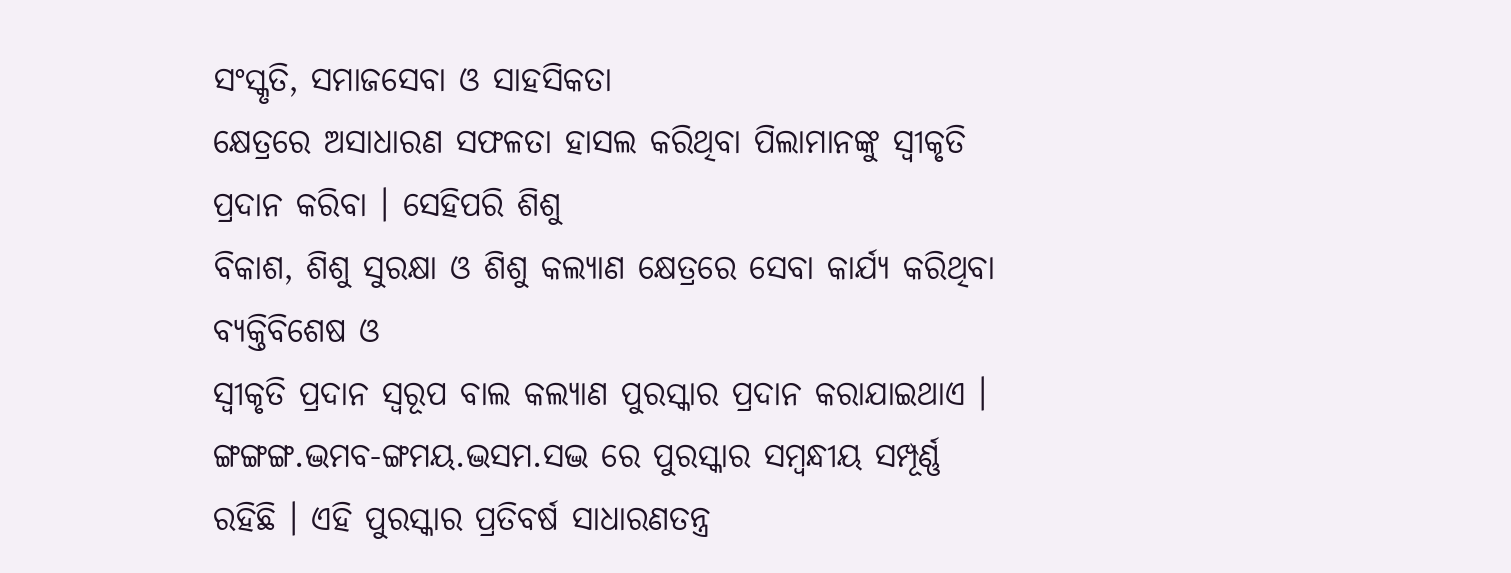ସଂସ୍କୃତି, ସମାଜସେବା ଓ ସାହସିକତା
କ୍ଷେତ୍ରରେ ଅସାଧାରଣ ସଫଳତା ହାସଲ କରିଥିବା ପିଲାମାନଙ୍କୁ ସ୍ୱୀକୃତି ପ୍ରଦାନ କରିବା । ସେହିପରି ଶିଶୁ
ବିକାଶ, ଶିଶୁ ସୁରକ୍ଷା ଓ ଶିଶୁ କଲ୍ୟାଣ କ୍ଷେତ୍ରରେ ସେବା କାର୍ଯ୍ୟ କରିଥିବା ବ୍ୟକ୍ତିବିଶେଷ ଓ
ସ୍ୱୀକୃତି ପ୍ରଦାନ ସ୍ୱରୂପ ବାଲ କଲ୍ୟାଣ ପୁରସ୍କାର ପ୍ରଦାନ କରାଯାଇଥାଏ । ଙ୍ଗଙ୍ଗଙ୍ଗ.ଦ୍ଭମବ-ଙ୍ଗମୟ.ଦ୍ଭସମ.ସଦ୍ଭ ରେ ପୁରସ୍କାର ସମ୍ବନ୍ଧୀୟ ସମ୍ପୂର୍ଣ୍ଣ ରହିଛି । ଏହି ପୁରସ୍କାର ପ୍ରତିବର୍ଷ ସାଧାରଣତନ୍ତ୍ର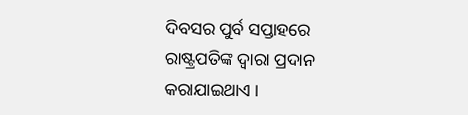ଦିବସର ପୁର୍ବ ସପ୍ତାହରେ ରାଷ୍ଟ୍ରପତିଙ୍କ ଦ୍ୱାରା ପ୍ରଦାନ କରାଯାଇଥାଏ ।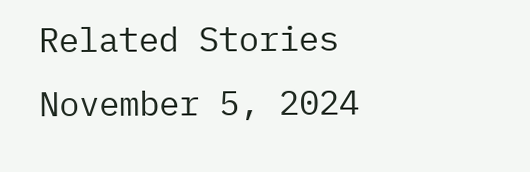Related Stories
November 5, 2024